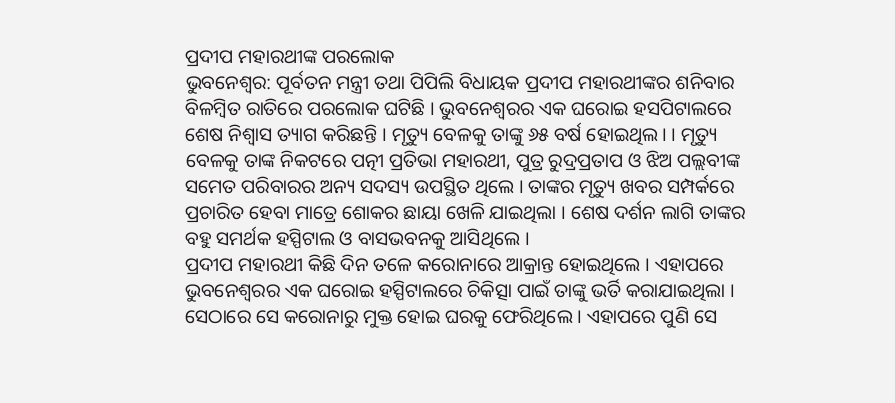ପ୍ରଦୀପ ମହାରଥୀଙ୍କ ପରଲୋକ
ଭୁବନେଶ୍ୱର: ପୂର୍ବତନ ମନ୍ତ୍ରୀ ତଥା ପିପିଲି ବିଧାୟକ ପ୍ରଦୀପ ମହାରଥୀଙ୍କର ଶନିବାର ବିଳମ୍ବିତ ରାତିରେ ପରଲୋକ ଘଟିଛି । ଭୁବନେଶ୍ୱରର ଏକ ଘରୋଇ ହସପିଟାଲରେ ଶେଷ ନିଶ୍ୱାସ ତ୍ୟାଗ କରିଛନ୍ତି । ମୃତ୍ୟୁ ବେଳକୁ ତାଙ୍କୁ ୬୫ ବର୍ଷ ହୋଇଥିଲ। । ମୃତ୍ୟୁ ବେଳକୁ ତାଙ୍କ ନିକଟରେ ପତ୍ନୀ ପ୍ରତିଭା ମହାରଥୀ, ପୁତ୍ର ରୁଦ୍ରପ୍ରତାପ ଓ ଝିଅ ପଲ୍ଲବୀଙ୍କ ସମେତ ପରିବାରର ଅନ୍ୟ ସଦସ୍ୟ ଉପସ୍ଥିତ ଥିଲେ । ତାଙ୍କର ମୃତ୍ୟୁ ଖବର ସମ୍ପର୍କରେ ପ୍ରଚାରିତ ହେବା ମାତ୍ରେ ଶୋକର ଛାୟା ଖେଳି ଯାଇଥିଲା । ଶେଷ ଦର୍ଶନ ଲାଗି ତାଙ୍କର ବହୁ ସମର୍ଥକ ହସ୍ପିଟାଲ ଓ ବାସଭବନକୁ ଆସିଥିଲେ ।
ପ୍ରଦୀପ ମହାରଥୀ କିଛି ଦିନ ତଳେ କରୋନାରେ ଆକ୍ରାନ୍ତ ହୋଇଥିଲେ । ଏହାପରେ ଭୁବନେଶ୍ୱରର ଏକ ଘରୋଇ ହସ୍ପିଟାଲରେ ଚିକିତ୍ସା ପାଇଁ ତାଙ୍କୁ ଭର୍ତି କରାଯାଇଥିଲା । ସେଠାରେ ସେ କରୋନାରୁ ମୁକ୍ତ ହୋଇ ଘରକୁ ଫେରିଥିଲେ । ଏହାପରେ ପୁଣି ସେ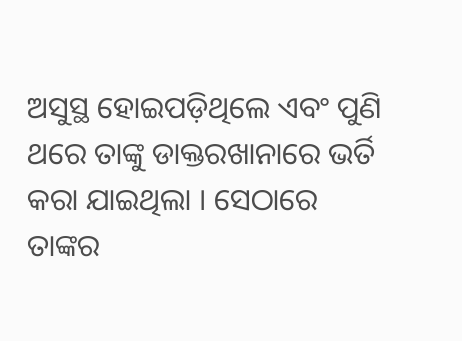ଅସୁସ୍ଥ ହୋଇପଡ଼ିଥିଲେ ଏବଂ ପୁଣି ଥରେ ତାଙ୍କୁ ଡାକ୍ତରଖାନାରେ ଭର୍ତି କରା ଯାଇଥିଲା । ସେଠାରେ ତାଙ୍କର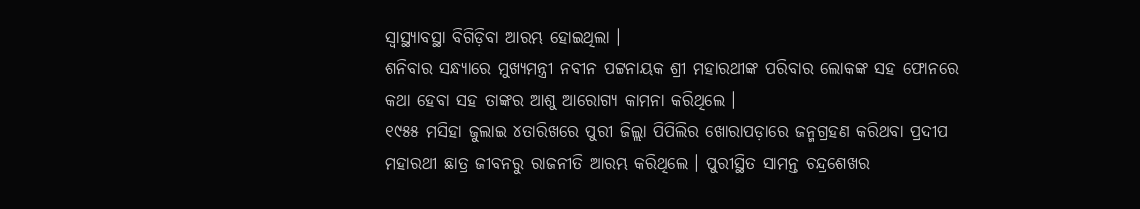ସ୍ୱାସ୍ଥ୍ୟାବସ୍ଥା ବିଗିଡ଼ିବା ଆରମ୍ଭ ହୋଇଥିଲା ।
ଶନିବାର ସନ୍ଧ୍ୟାରେ ମୁଖ୍ୟମନ୍ତ୍ରୀ ନବୀନ ପଟ୍ଟନାୟକ ଶ୍ରୀ ମହାରଥୀଙ୍କ ପରିବାର ଲୋକଙ୍କ ସହ ଫୋନରେ କଥା ହେବା ସହ ତାଙ୍କର ଆଶୁ ଆରୋଗ୍ୟ କାମନା କରିଥିଲେ ।
୧୯୫୫ ମସିହା ଜୁଲାଇ ୪ତାରିଖରେ ପୁରୀ ଜିଲ୍ଲା ପିପିଲିର ଖୋରାପଡ଼ାରେ ଜନ୍ମଗ୍ରହଣ କରିଥବା ପ୍ରଦୀପ ମହାରଥୀ ଛାତ୍ର ଜୀବନରୁ ରାଜନୀତି ଆରମ୍ଭ କରିଥିଲେ । ପୁରୀସ୍ଥିତ ସାମନ୍ତ ଚନ୍ଦ୍ରଶେଖର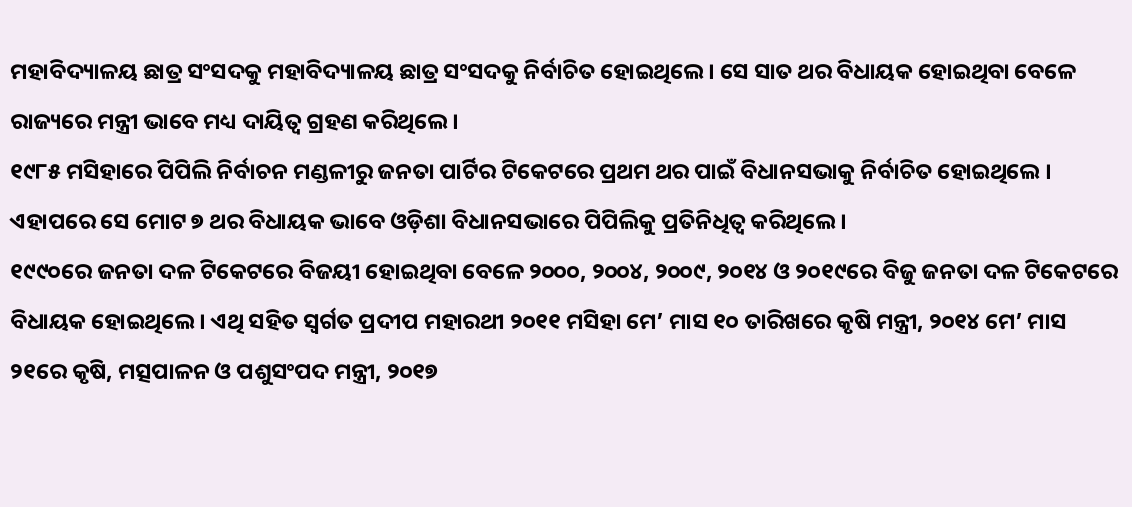ମହାବିଦ୍ୟାଳୟ ଛାତ୍ର ସଂସଦକୁ ମହାବିଦ୍ୟାଳୟ ଛାତ୍ର ସଂସଦକୁ ନିର୍ବାଚିତ ହୋଇଥିଲେ । ସେ ସାତ ଥର ବିଧାୟକ ହୋଇଥିବା ବେଳେ ରାଜ୍ୟରେ ମନ୍ତ୍ରୀ ଭାବେ ମଧ୍ୟ ଦାୟିତ୍ୱ ଗ୍ରହଣ କରିଥିଲେ ।
୧୯୮୫ ମସିହାରେ ପିପିଲି ନିର୍ବାଚନ ମଣ୍ଡଳୀରୁ ଜନତା ପାର୍ଟିର ଟିକେଟରେ ପ୍ରଥମ ଥର ପାଇଁ ବିଧାନସଭାକୁ ନିର୍ବାଚିତ ହୋଇଥିଲେ । ଏହାପରେ ସେ ମୋଟ ୭ ଥର ବିଧାୟକ ଭାବେ ଓଡ଼ିଶା ବିଧାନସଭାରେ ପିପିଲିକୁ ପ୍ରତିନିଧିତ୍ୱ କରିଥିଲେ ।
୧୯୯୦ରେ ଜନତା ଦଳ ଟିକେଟରେ ବିଜୟୀ ହୋଇଥିବା ବେଳେ ୨୦୦୦, ୨୦୦୪, ୨୦୦୯, ୨୦୧୪ ଓ ୨୦୧୯ରେ ବିଜୁ ଜନତା ଦଳ ଟିକେଟରେ ବିଧାୟକ ହୋଇଥିଲେ । ଏଥି ସହିତ ସ୍ୱର୍ଗତ ପ୍ରଦୀପ ମହାରଥୀ ୨୦୧୧ ମସିହା ମେ’ ମାସ ୧୦ ତାରିଖରେ କୃଷି ମନ୍ତ୍ରୀ, ୨୦୧୪ ମେ’ ମାସ ୨୧ରେ କୃଷି, ମତ୍ସପାଳନ ଓ ପଶୁସଂପଦ ମନ୍ତ୍ରୀ, ୨୦୧୭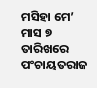ମସିହା ମେ’ ମାସ ୭ ତାରିଖରେ ପଂଚାୟତରାଜ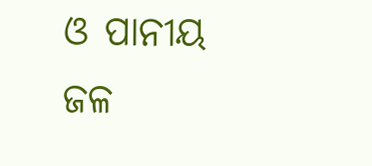ଓ ପାନୀୟ ଜଳ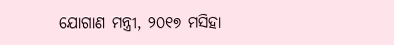ଯୋଗାଣ ମନ୍ତ୍ରୀ, ୨୦୧୭ ମସିହା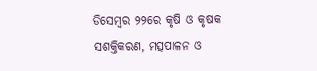ଡିସେମ୍ବର ୨୨ରେ କୃଷି ଓ କୃଷକ ସଶକ୍ତିକରଣ, ମତ୍ସପାଳନ ଓ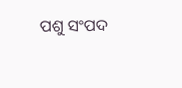ପଶୁ ସଂପଦ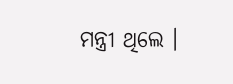ମନ୍ତ୍ରୀ ଥିଲେ ।